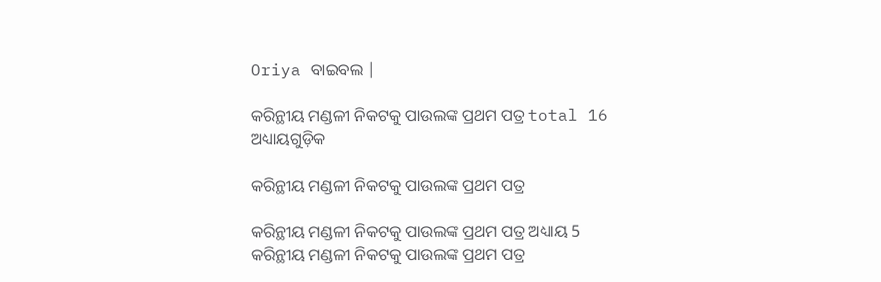Oriya ବାଇବଲ |

କରିନ୍ଥୀୟ ମଣ୍ଡଳୀ ନିକଟକୁ ପାଉଲଙ୍କ ପ୍ରଥମ ପତ୍ର total 16 ଅଧ୍ୟାୟଗୁଡ଼ିକ

କରିନ୍ଥୀୟ ମଣ୍ଡଳୀ ନିକଟକୁ ପାଉଲଙ୍କ ପ୍ରଥମ ପତ୍ର

କରିନ୍ଥୀୟ ମଣ୍ଡଳୀ ନିକଟକୁ ପାଉଲଙ୍କ ପ୍ରଥମ ପତ୍ର ଅଧ୍ୟାୟ 5
କରିନ୍ଥୀୟ ମଣ୍ଡଳୀ ନିକଟକୁ ପାଉଲଙ୍କ ପ୍ରଥମ ପତ୍ର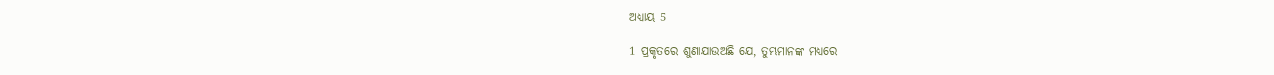ଅଧ୍ୟାୟ 5

1 ପ୍ରକୃତରେ ଶୁଣାଯାଉଅଛି ଯେ, ତୁମ୍ଭମାନଙ୍କ ମଧ୍ୟରେ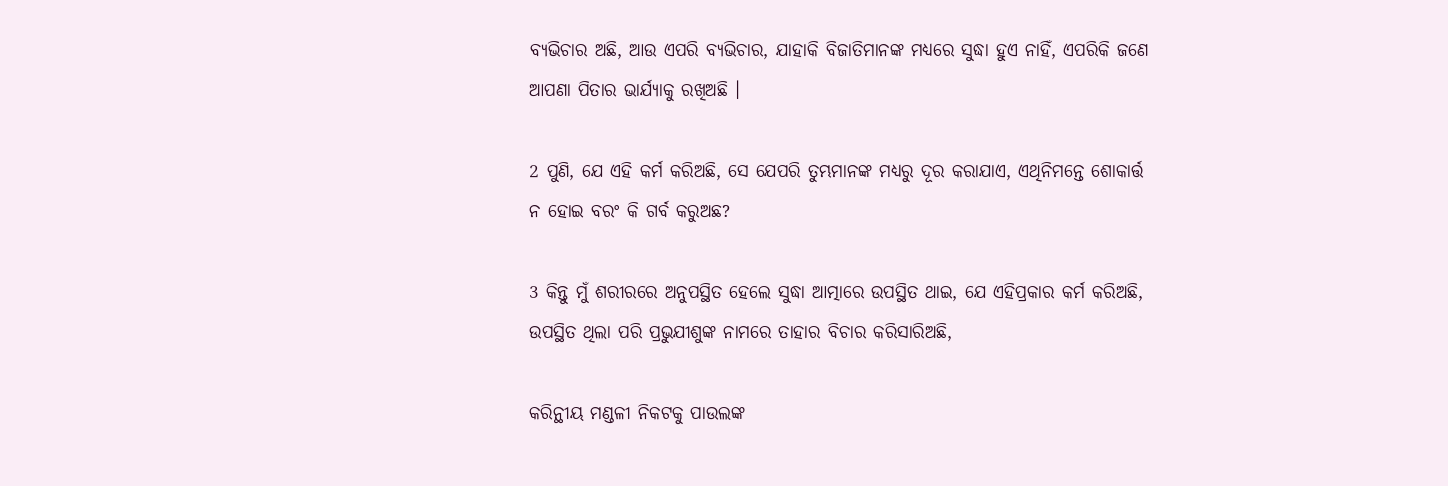ବ୍ୟଭିଚାର ଅଛି, ଆଉ ଏପରି ବ୍ୟଭିଚାର, ଯାହାକି ବିଜାତିମାନଙ୍କ ମଧ୍ୟରେ ସୁଦ୍ଧା ହୁଏ ନାହିଁ, ଏପରିକି ଜଣେ ଆପଣା ପିତାର ଭାର୍ଯ୍ୟାକୁ ରଖିଅଛି ।

2 ପୁଣି, ଯେ ଏହି କର୍ମ କରିଅଛି, ସେ ଯେପରି ତୁମ୍ଭମାନଙ୍କ ମଧ୍ୟରୁ ଦୂର କରାଯାଏ, ଏଥିନିମନ୍ତେ ଶୋକାର୍ତ୍ତ ନ ହୋଇ ବରଂ କି ଗର୍ବ କରୁଅଛ?

3 କିନ୍ତୁ ମୁଁ ଶରୀରରେ ଅନୁପସ୍ଥିତ ହେଲେ ସୁଦ୍ଧା ଆତ୍ମାରେ ଉପସ୍ଥିତ ଥାଇ, ଯେ ଏହିପ୍ରକାର କର୍ମ କରିଅଛି, ଉପସ୍ଥିତ ଥିଲା ପରି ପ୍ରଭୁଯୀଶୁଙ୍କ ନାମରେ ତାହାର ବିଚାର କରିସାରିଅଛି,

କରିନ୍ଥୀୟ ମଣ୍ଡଳୀ ନିକଟକୁ ପାଉଲଙ୍କ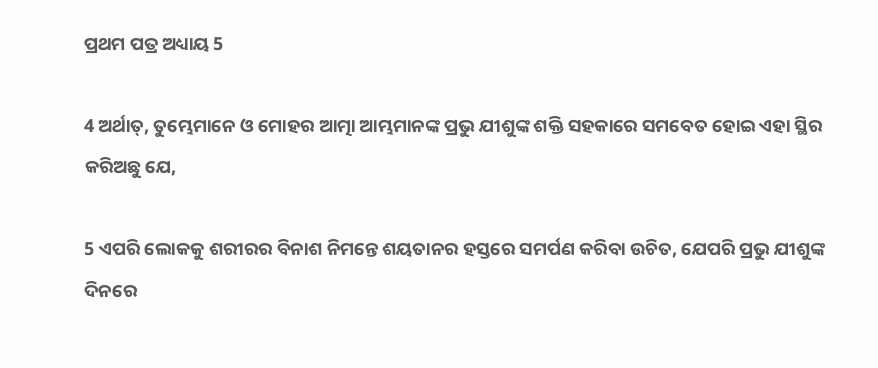ପ୍ରଥମ ପତ୍ର ଅଧ୍ୟାୟ 5

4 ଅର୍ଥାତ୍, ତୁମ୍ଭେମାନେ ଓ ମୋହର ଆତ୍ମା ଆମ୍ଭମାନଙ୍କ ପ୍ରଭୁ ଯୀଶୁଙ୍କ ଶକ୍ତି ସହକାରେ ସମବେତ ହୋଇ ଏହା ସ୍ଥିର କରିଅଛୁ ଯେ,

5 ଏପରି ଲୋକକୁ ଶରୀରର ବିନାଶ ନିମନ୍ତେ ଶୟତାନର ହସ୍ତରେ ସମର୍ପଣ କରିବା ଉଚିତ, ଯେପରି ପ୍ରଭୁ ଯୀଶୁଙ୍କ ଦିନରେ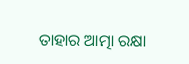ତାହାର ଆତ୍ମା ରକ୍ଷା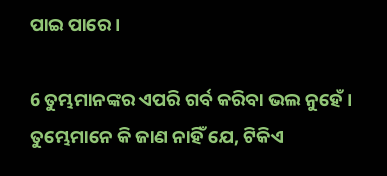ପାଇ ପାରେ ।

6 ତୁମ୍ଭମାନଙ୍କର ଏପରି ଗର୍ବ କରିବା ଭଲ ନୁହେଁ । ତୁମ୍ଭେମାନେ କି ଜାଣ ନାହିଁ ଯେ, ଟିକିଏ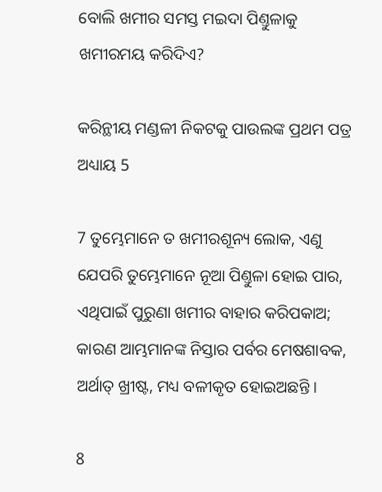ବୋଲି ଖମୀର ସମସ୍ତ ମଇଦା ପିଣ୍ତୁଳାକୁ ଖମୀରମୟ କରିଦିଏ?

କରିନ୍ଥୀୟ ମଣ୍ଡଳୀ ନିକଟକୁ ପାଉଲଙ୍କ ପ୍ରଥମ ପତ୍ର ଅଧ୍ୟାୟ 5

7 ତୁମ୍ଭେମାନେ ତ ଖମୀରଶୂନ୍ୟ ଲୋକ, ଏଣୁ ଯେପରି ତୁମ୍ଭେମାନେ ନୂଆ ପିଣ୍ତୁଳା ହୋଇ ପାର, ଏଥିପାଇଁ ପୁରୁଣା ଖମୀର ବାହାର କରିପକାଅ; କାରଣ ଆମ୍ଭମାନଙ୍କ ନିସ୍ତାର ପର୍ବର ମେଷଶାବକ, ଅର୍ଥାତ୍ ଖ୍ରୀଷ୍ଟ, ମଧ୍ୟ ବଳୀକୃତ ହୋଇଅଛନ୍ତି ।

8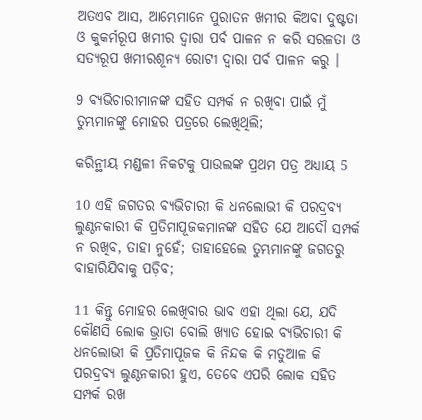ଅତଏବ ଆସ, ଆମ୍ଭେମାନେ ପୁରାତନ ଖମୀର କିଅବା ଦୁଷ୍ଟତା ଓ କୁକର୍ମରୂପ ଖମୀର ଦ୍ଵାରା ପର୍ବ ପାଳନ ନ କରି ସରଳତା ଓ ସତ୍ୟରୂପ ଖମୀରଶୂନ୍ୟ ରୋଟୀ ଦ୍ଵାରା ପର୍ବ ପାଳନ କରୁ ।

9 ବ୍ୟଭିଚାରୀମାନଙ୍କ ସହିତ ସମ୍ପର୍କ ନ ରଖିବା ପାଇଁ ମୁଁ ତୁମ୍ଭମାନଙ୍କୁ ମୋହର ପତ୍ରରେ ଲେଖିଥିଲି;

କରିନ୍ଥୀୟ ମଣ୍ଡଳୀ ନିକଟକୁ ପାଉଲଙ୍କ ପ୍ରଥମ ପତ୍ର ଅଧ୍ୟାୟ 5

10 ଏହି ଜଗତର ବ୍ୟଭିଚାରୀ କି ଧନଲୋଭୀ କି ପରଦ୍ରବ୍ୟ ଲୁଣ୍ଠନକାରୀ କି ପ୍ରତିମାପୂଜକମାନଙ୍କ ସହିତ ଯେ ଆଦୌ ସମ୍ପର୍କ ନ ରଖିବ, ତାହା ନୁହେଁ; ତାହାହେଲେ ତୁମ୍ଭମାନଙ୍କୁ ଜଗତରୁ ବାହାରିଯିବାକୁ ପଡ଼ିବ;

11 କିନ୍ତୁ ମୋହର ଲେଖିବାର ଭାବ ଏହା ଥିଲା ଯେ, ଯଦି କୌଣସି ଲୋକ ଭ୍ରାତା ବୋଲି ଖ୍ୟାତ ହୋଇ ବ୍ୟଭିଚାରୀ କି ଧନଲୋଭୀ କି ପ୍ରତିମାପୂଜକ କି ନିନ୍ଦକ କି ମତୁଆଳ କି ପରଦ୍ରବ୍ୟ ଲୁଣ୍ଠନକାରୀ ହୁଏ, ତେବେ ଏପରି ଲୋକ ସହିତ ସମ୍ପର୍କ ରଖ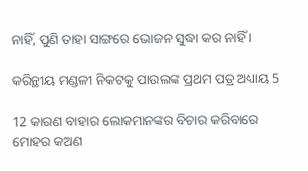ନାହିଁ, ପୁଣି ତାହା ସାଙ୍ଗରେ ଭୋଜନ ସୁଦ୍ଧା କର ନାହିଁ ।

କରିନ୍ଥୀୟ ମଣ୍ଡଳୀ ନିକଟକୁ ପାଉଲଙ୍କ ପ୍ରଥମ ପତ୍ର ଅଧ୍ୟାୟ 5

12 କାରଣ ବାହାର ଲୋକମାନଙ୍କର ବିଚାର କରିବାରେ ମୋହର କଅଣ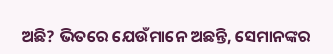ଅଛି? ଭିତରେ ଯେଉଁମାନେ ଅଛନ୍ତି, ସେମାନଙ୍କର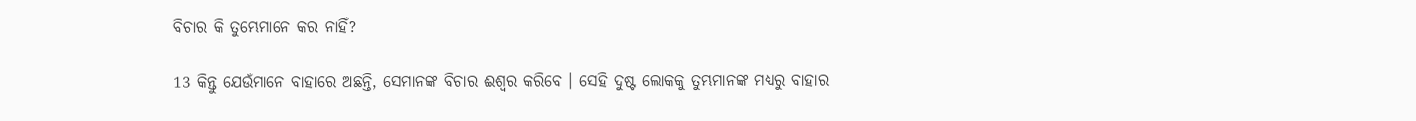ବିଚାର କି ତୁମ୍ଭେମାନେ କର ନାହିଁ?

13 କିନ୍ତୁ ଯେଉଁମାନେ ବାହାରେ ଅଛନ୍ତି, ସେମାନଙ୍କ ବିଚାର ଈଶ୍ଵର କରିବେ । ସେହି ଦୁଷ୍ଟ ଲୋକକୁ ତୁମ୍ଭମାନଙ୍କ ମଧ୍ୟରୁ ବାହାର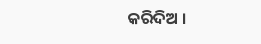କରିଦିଅ ।